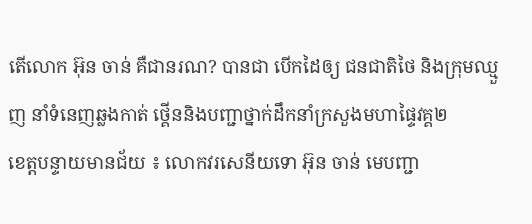តើលោក អ៊ុន ចាន់ គឺជានរណ? បានជា បើកដៃឲ្យ ជនជាតិថៃ និងក្រុមឈ្មួញ នាំទំនេញឆ្លងកាត់ ថ្គើននិងបញ្ជាថ្នាក់ដឹកនាំក្រសួងមហាផ្ទៃវគ្គ២
ខេត្តបន្ទាយមានជ័យ ៖ លោកវរសេនីយទោ អ៊ុន ចាន់ មេបញ្ជា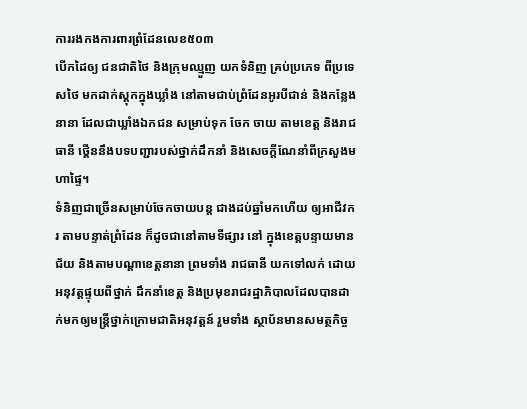ការរងកងការពារព្រំដែនលេខ៥០៣
បើកដៃឲ្យ ជនជាតិថៃ និងក្រុមឈ្មួញ យកទំនិញ គ្រប់ប្រភេទ ពីប្រទេសថៃ មកដាក់ស្តុកក្នុងឃ្លាំង នៅតាមជាប់ព្រំដែនអូរបីជាន់ និងកន្លែងនានា ដែលជាឃ្លាំងឯកជន សម្រាប់ទុក ចែក ចាយ តាមខេត្ត និងរាជធានី ថ្គើននឹងបទបញ្ជារបស់ថ្នាក់ដឹកនាំ និងសេចក្តីណែនាំពីក្រសួងមហាផ្ទៃ។
ទំនិញជាច្រើនសម្រាប់ចែកចាយបន្ត ជាងដប់ឆ្នាំមកហើយ ឲ្យអាជីវករ តាមបន្ទាត់ព្រំដែន ក៏ដូចជានៅតាមទីផ្សារ នៅ ក្នុងខេត្តបន្ទាយមានជ័យ និងតាមបណ្តាខេត្តនានា ព្រមទាំង រាជធានី យកទៅលក់ ដោយអនុវត្តផ្ទុយពីថ្នាក់ ដឹកនាំខេត្ត និងប្រមុខរាជរដ្ឋាភិបាលដែលបានដាក់មកឲ្យមន្ត្រីថ្នាក់ក្រោមជាតិអនុវត្តន៍ រួមទាំង ស្ថាប័នមានសមត្ថកិច្ច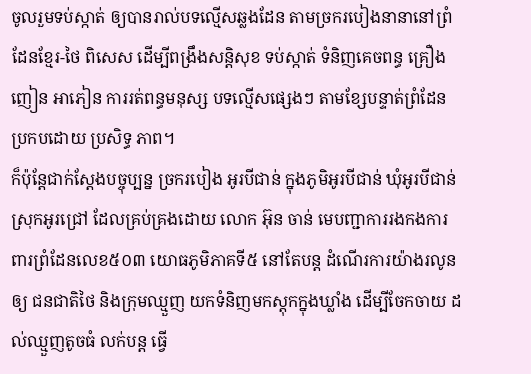ចូលរួមទប់ស្កាត់ ឲ្យបានរាល់បទល្មើសឆ្លងដែន តាមច្រករបៀងនានានៅព្រំដែនខ្មែរ-ថៃ ពិសេស ដើម្បីពង្រឹងសន្តិសុខ ទប់ស្កាត់ ទំនិញគេចពន្ធ គ្រឿងញៀន អាភៀន ការរត់ពន្ធមនុស្ស បទល្មើសផ្សេងៗ តាមខ្សែបន្ទាត់ព្រំដែន ប្រកបដោយ ប្រសិទ្ធ ភាព។
ក៏ប៉ុន្តែជាក់ស្ដែងបច្ចុប្បន្ន ច្រករបៀង អូរបីជាន់ ក្នុងភូមិអូរបីជាន់ ឃុំអូរបីជាន់ ស្រុកអូរជ្រៅ ដែលគ្រប់គ្រងដោយ លោក អ៊ុន ចាន់ មេបញ្ជាការរងកងការពារព្រំដែនលេខ៥០៣ យោធភូមិភាគទី៥ នៅតែបន្ត ដំណើរការយ៉ាងរលូន ឲ្យ ជនជាតិថៃ និងក្រុមឈ្មួញ យកទំនិញមកស្តុកក្នុងឃ្លាំង ដើម្បីចែកចាយ ដល់ឈ្មួញតូចធំ លក់បន្ត ធ្វើ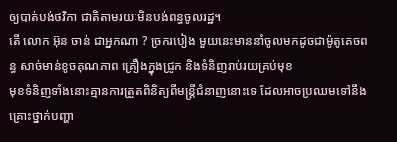ឲ្យបាត់បង់ថវិកា ជាតិតាមរយៈមិនបង់ពន្ធចូលរដ្ឋ។
តើ លោក អ៊ុន ចាន់ ជាអ្នកណា ? ច្រករបៀង មួយនេះមាននាំចូលមកដូចជាម៉ូតូគេចពន្ធ សាច់មាន់ខូចគុណភាព គ្រឿងក្នុងជ្រូក និងទំនិញរាប់រយគ្រប់មុខ
មុខទំនិញទាំងនោះគ្មានការត្រួតពិនិត្យពីមន្រ្តីជំនាញនោះទេ ដែលអាចប្រឈមទៅនឹងគ្រោះថ្នាក់បញ្ហា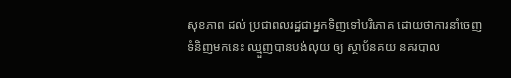សុខភាព ដល់ ប្រជាពលរដ្ឋជាអ្នកទិញទៅបរិភោគ ដោយថាការនាំចេញទំនិញមកនេះ ឈ្មួញបានបង់លុយ ឲ្យ ស្ថាប័នគយ នគរបាល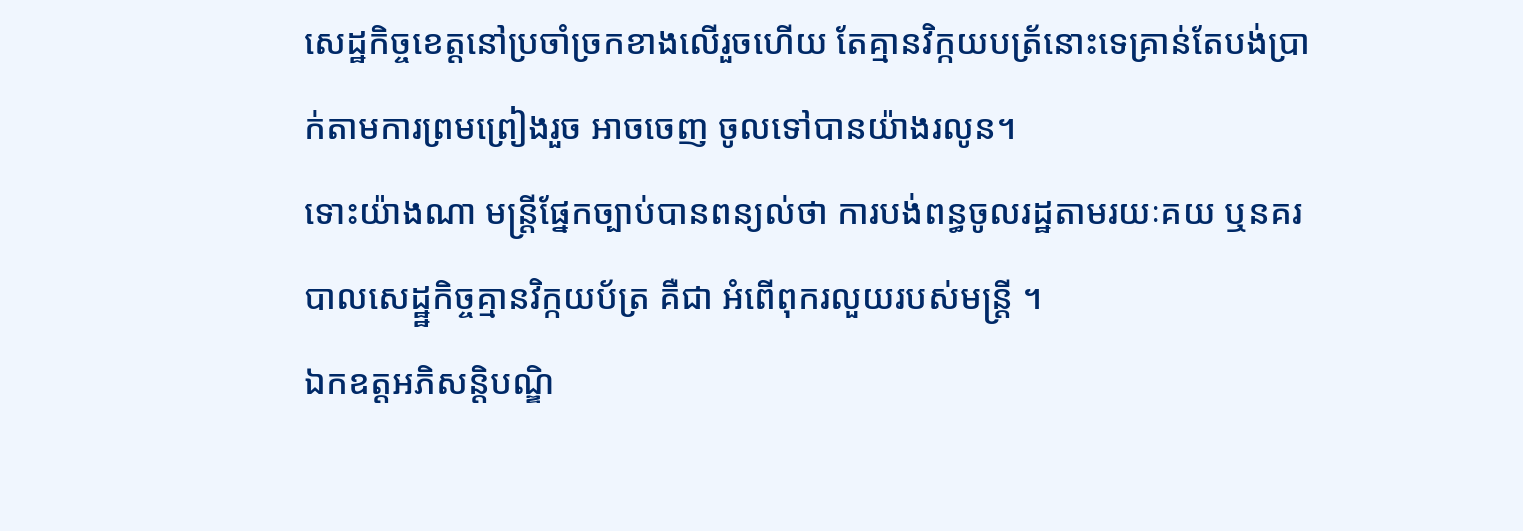សេដ្ឋកិច្ចខេត្តនៅប្រចាំច្រកខាងលើរួចហើយ តែគ្មានវិក្កយបត្រ័នោះទេគ្រាន់តែបង់ប្រាក់តាមការព្រមព្រៀងរួច អាចចេញ ចូលទៅបានយ៉ាងរលូន។
ទោះយ៉ាងណា មន្រ្តីផ្នែកច្បាប់បានពន្យល់ថា ការបង់ពន្ធចូលរដ្ឋតាមរយៈគយ ឬនគរបាលសេដ្ឋ្ឋកិច្ចគ្មានវិក្កយប័ត្រ គឺជា អំពើពុករលួយរបស់មន្រ្តី ។
ឯកឧត្តអភិសន្តិបណ្ឌិ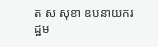ត ស សុខា ឧបនាយករដ្ឋម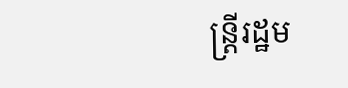ន្ត្រីរដ្ឋម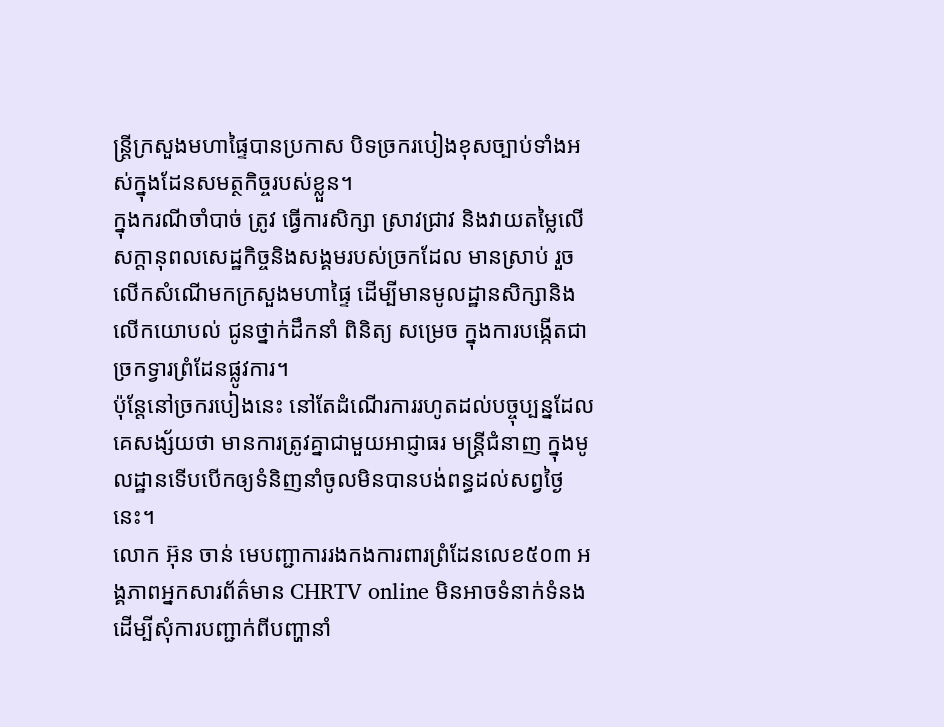ន្ត្រីក្រសួងមហាផ្ទៃបានប្រកាស បិទច្រករបៀងខុសច្បាប់ទាំងអស់ក្នុងដែនសមត្ថកិច្ចរបស់ខ្លួន។
ក្នុងករណីចាំបាច់ ត្រូវ ធ្វើការសិក្សា ស្រាវជ្រាវ និងវាយតម្លៃលើសក្តានុពលសេដ្ឋកិច្ចនិងសង្គមរបស់ច្រកដែល មានស្រាប់ រួចលើកសំណើមកក្រសួងមហាផ្ទៃ ដើម្បីមានមូលដ្ឋានសិក្សានិងលើកយោបល់ ជូនថ្នាក់ដឹកនាំ ពិនិត្យ សម្រេច ក្នុងការបង្កើតជាច្រកទ្វារព្រំដែនផ្លូវការ។
ប៉ុន្តែនៅច្រករបៀងនេះ នៅតែដំណើរការរហូតដល់បច្ចុប្បន្នដែលគេសង្ស័យថា មានការត្រូវគ្នាជាមួយអាជ្ញាធរ មន្ត្រីជំនាញ ក្នុងមូលដ្ឋានទើបបើកឲ្យទំនិញនាំចូលមិនបានបង់ពន្ធដល់សព្វថ្ងៃនេះ។
លោក អ៊ុន ចាន់ មេបញ្ជាការរងកងការពារព្រំដែនលេខ៥០៣ អង្គភាពអ្នកសារព័ត៌មាន CHRTV online មិនអាចទំនាក់ទំនង ដើម្បីសុំការបញ្ជាក់ពីបញ្ហានាំ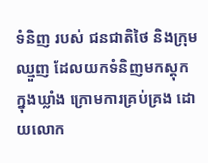ទំនិញ របស់ ជនជាតិថៃ និងក្រុមឈ្មួញ ដែលយកទំនិញមកស្តុក ក្នុងឃ្លាំង ក្រោមការគ្រប់គ្រង ដោយលោក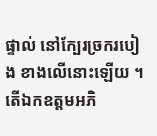ផ្ទាល់ នៅក្បែរច្រករបៀង ខាងលើនោះឡើយ ។
តើឯកឧត្តមអភិ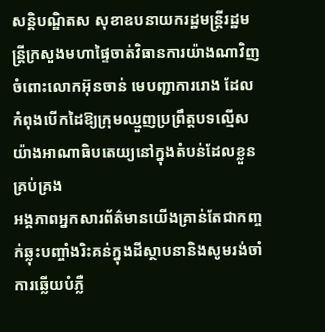សន្តិបណ្ឌិតស សុខាឧបនាយករដ្ឋមន្ត្រីរដ្ឋមន្ត្រីក្រសួងមហាផ្ទៃចាត់វិធានការយ៉ាងណាវិញចំពោះលោកអ៊ុនចាន់ មេបញ្ជាការរោង ដែលកំពុងបើកដៃឱ្យក្រុមឈ្មួញប្រព្រឹត្តបទល្មើសយ៉ាងអាណាធិបតេយ្យនៅក្នុងតំបន់ដែលខ្លួនគ្រប់គ្រង
អង្គភាពអ្នកសារព័ត៌មានយើងគ្រាន់តែជាកញ្ចក់ឆ្លុះបញ្ចាំងរិះគន់ក្នុងដីស្ថាបនានិងសូមរង់ចាំការឆ្លើយបំភ្លឺ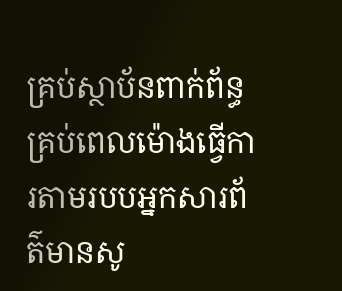គ្រប់ស្ថាប័នពាក់ព័ន្ធគ្រប់ពេលម៉ោងធ្វើការតាមរបបអ្នកសារព័ត៌មានសូ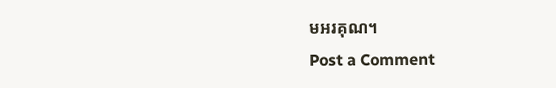មអរគុណ។
Post a Comment